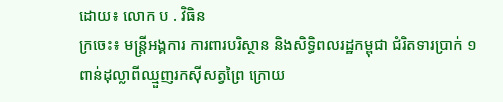ដោយ៖ លោក ប . វិធិន
ក្រចេះ៖ មន្ត្រីអង្គការ ការពារបរិស្ថាន និងសិទ្ធិពលរដ្ឋកម្ពុជា ជំរិតទារប្រាក់ ១ពាន់ដុល្លាពីឈ្មួញរកស៊ីសត្វព្រៃ ក្រោយ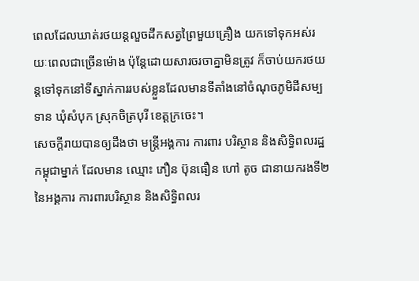ពេលដែលឃាត់រថយន្តលួចដឹកសត្វព្រៃមួយគ្រឿង យកទៅទុកអស់រយៈពេលជាច្រើនម៉ោង ប៉ុន្តែដោយសារចរចាគ្នាមិនត្រូវ ក៏ចាប់យករថយន្តទៅទុកនៅទីស្នាក់ការរបស់ខ្លួនដែលមានទីតាំងនៅចំណុចភូមិដីសម្បទាន ឃុំសំបុក ស្រុកចិត្របុរី ខេត្តក្រចេះ។
សេចក្ដីរាយបានឲ្យដឹងថា មន្ត្រីអង្គការ ការពារ បរិស្ថាន និងសិទ្ធិពលរដ្ឋកម្ពុជាម្នាក់ ដែលមាន ឈ្មោះ ភឿន ប៊ុនធឿន ហៅ តូច ជានាយករងទី២ នៃអង្គការ ការពារបរិស្ថាន និងសិទ្ធិពលរ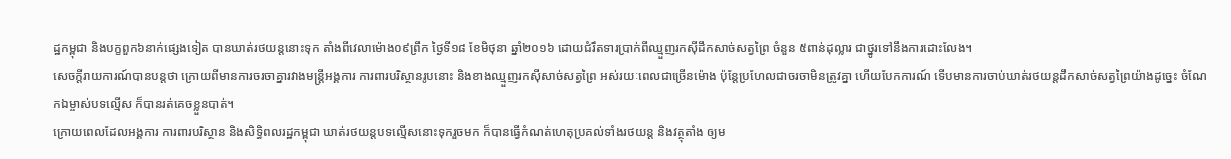ដ្ឋកម្ពុជា និងបក្ខពួក៦នាក់ផ្សេងទៀត បានឃាត់រថយន្តនោះទុក តាំងពីវេលាម៉ោង០៩ព្រឹក ថ្ងៃទី១៨ ខែមិថុនា ឆ្នាំ២០១៦ ដោយជំរឹតទារប្រាក់ពីឈ្មួញរកស៊ីដឹកសាច់សត្វព្រៃ ចំនួន ៥ពាន់ដុល្លារ ជាថ្នូរទៅនឹងការដោះលែង។
សេចក្ដីរាយការណ៍បានបន្តថា ក្រោយពីមានការចរចាគ្នារវាងមន្ត្រីអង្គការ ការពារបរិស្ថានរូបនោះ និងខាងឈ្មួញរកស៊ីសាច់សត្វព្រៃ អស់រយៈពេលជាច្រើនម៉ោង ប៉ុន្តែប្រហែលជាចរចាមិនត្រូវគ្នា ហើយបែកការណ៍ ទើបមានការចាប់ឃាត់រថយន្តដឹកសាច់សត្វព្រៃយ៉ាងដូច្នេះ ចំណែកឯម្ចាស់បទល្មើស ក៏បានរត់គេចខ្លួនបាត់។
ក្រោយពេលដែលអង្គការ ការពារបរិស្ថាន និងសិទ្ធិពលរដ្ឋកម្ពុជា ឃាត់រថយន្តបទល្មើសនោះទុករួចមក ក៏បានធ្វើកំណត់ហេតុប្រគល់ទាំងរថយន្ត និងវត្ថុតាំង ឲ្យម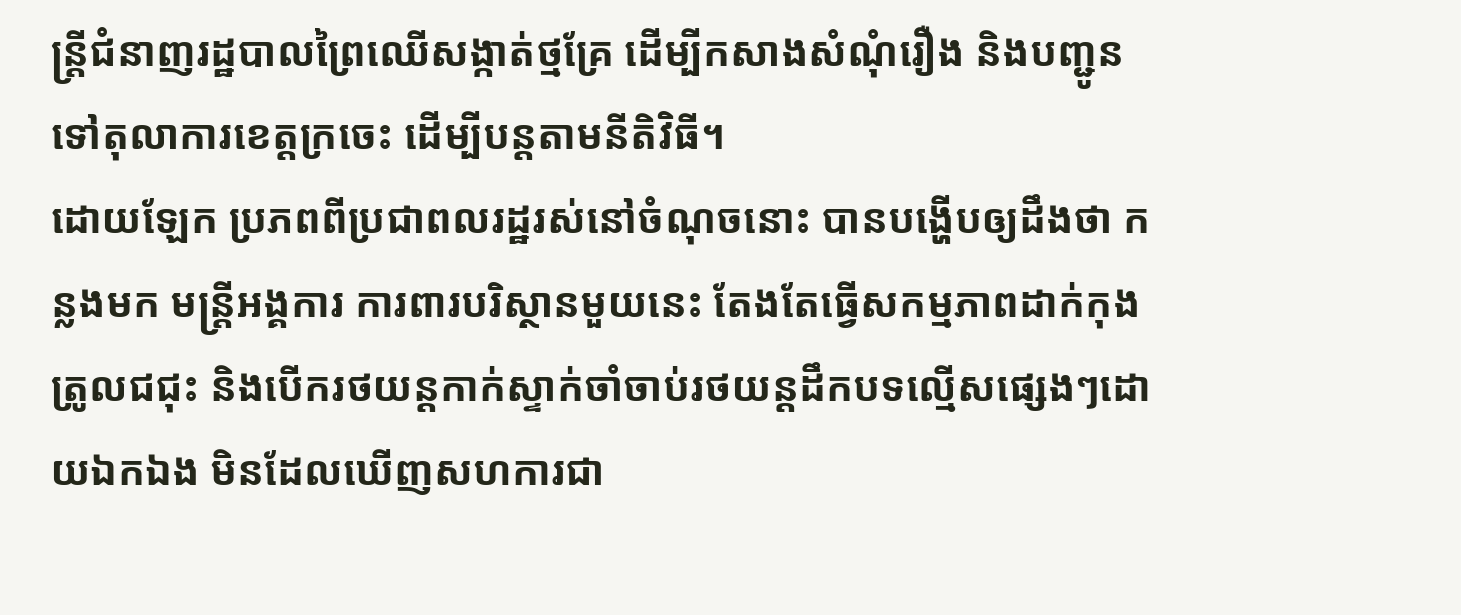ន្ត្រីជំនាញរដ្ឋបាលព្រៃឈើសង្កាត់ថ្មគ្រែ ដើម្បីកសាងសំណុំរឿង និងបញ្ជូនទៅតុលាការខេត្តក្រចេះ ដើម្បីបន្តតាមនីតិវិធី។
ដោយឡែក ប្រភពពីប្រជាពលរដ្ឋរស់នៅចំណុចនោះ បានបង្ហើបឲ្យដឹងថា កន្លងមក មន្ត្រីអង្គការ ការពារបរិស្ថានមួយនេះ តែងតែធ្វើសកម្មភាពដាក់កុងត្រូលជជុះ និងបើករថយន្តកាក់ស្ទាក់ចាំចាប់រថយន្តដឹកបទល្មើសផ្សេងៗដោយឯកឯង មិនដែលឃើញសហការជា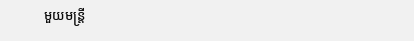មួយមន្ត្រី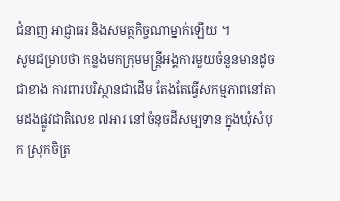ជំនាញ អាជ្ញាធរ និងសមត្ថកិច្ចណាម្នាក់ឡើយ ។
សូមជម្រាបថា កន្លងមកក្រុមមន្ត្រីអង្គការមួយចំនួនមានដូចជាខាង ការពារបរិស្ថានជាដើម តែងតែធ្វើសកម្មភាពនៅតាមដងផ្លូវជាតិលេខ ៧អារ នៅចំនុចដីសម្បទាន ក្នុងឃុំសំបុក ស្រុកចិត្រ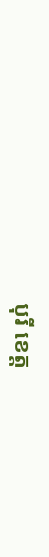បុរី ខេត្ត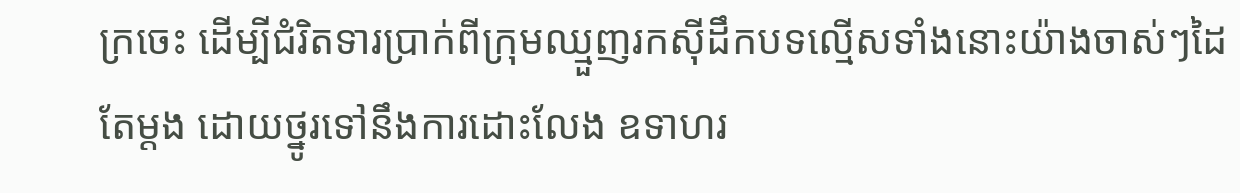ក្រចេះ ដើម្បីជំរិតទារប្រាក់ពីក្រុមឈ្មួញរកស៊ីដឹកបទល្មើសទាំងនោះយ៉ាងចាស់ៗដៃតែម្ដង ដោយថ្នូរទៅនឹងការដោះលែង ឧទាហរ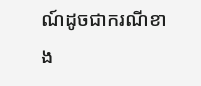ណ៍ដូចជាករណីខាង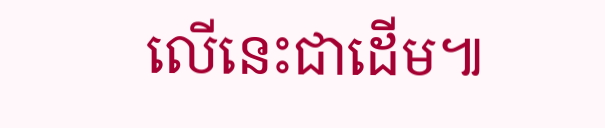លើនេះជាដើម៕